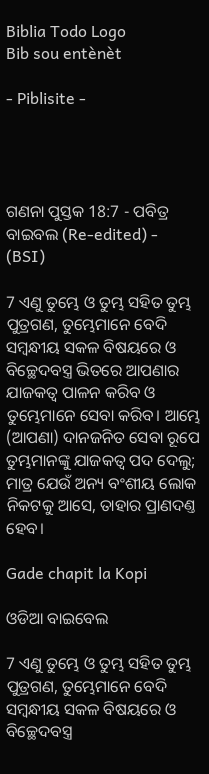Biblia Todo Logo
Bib sou entènèt

- Piblisite -




ଗଣନା ପୁସ୍ତକ 18:7 - ପବିତ୍ର ବାଇବଲ (Re-edited) - (BSI)

7 ଏଣୁ ତୁମ୍ଭେ ଓ ତୁମ୍ଭ ସହିତ ତୁମ୍ଭ ପୁତ୍ରଗଣ, ତୁମ୍ଭେମାନେ ବେଦି ସମ୍ଵନ୍ଧୀୟ ସକଳ ବିଷୟରେ ଓ ବିଚ୍ଛେଦବସ୍ତ୍ର ଭିତରେ ଆପଣାର ଯାଜକତ୍ଵ ପାଳନ କରିବ ଓ ତୁମ୍ଭେମାନେ ସେବା କରିବ। ଆମ୍ଭେ (ଆପଣା) ଦାନଜନିତ ସେବା ରୂପେ ତୁମ୍ଭମାନଙ୍କୁ ଯାଜକତ୍ଵ ପଦ ଦେଲୁ; ମାତ୍ର ଯେଉଁ ଅନ୍ୟ ବଂଶୀୟ ଲୋକ ନିକଟକୁ ଆସେ, ତାହାର ପ୍ରାଣଦଣ୍ତ ହେବ।

Gade chapit la Kopi

ଓଡିଆ ବାଇବେଲ

7 ଏଣୁ ତୁମ୍ଭେ ଓ ତୁମ୍ଭ ସହିତ ତୁମ୍ଭ ପୁତ୍ରଗଣ, ତୁମ୍ଭେମାନେ ବେଦି ସମ୍ବନ୍ଧୀୟ ସକଳ ବିଷୟରେ ଓ ବିଚ୍ଛେଦବସ୍ତ୍ର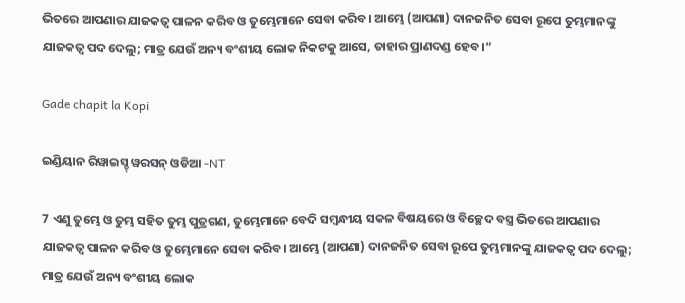ଭିତରେ ଆପଣାର ଯାଜକତ୍ୱ ପାଳନ କରିବ ଓ ତୁମ୍ଭେମାନେ ସେବା କରିବ। ଆମ୍ଭେ (ଆପଣା) ଦାନଜନିତ ସେବା ରୂପେ ତୁମ୍ଭମାନଙ୍କୁ ଯାଜକତ୍ୱ ପଦ ଦେଲୁ; ମାତ୍ର ଯେଉଁ ଅନ୍ୟ ବଂଶୀୟ ଲୋକ ନିକଟକୁ ଆସେ, ତାହାର ପ୍ରାଣଦଣ୍ଡ ହେବ।”

Gade chapit la Kopi

ଇଣ୍ଡିୟାନ ରିୱାଇସ୍ଡ୍ ୱରସନ୍ ଓଡିଆ -NT

7 ଏଣୁ ତୁମ୍ଭେ ଓ ତୁମ୍ଭ ସହିତ ତୁମ୍ଭ ପୁତ୍ରଗଣ, ତୁମ୍ଭେମାନେ ବେଦି ସମ୍ବନ୍ଧୀୟ ସକଳ ବିଷୟରେ ଓ ବିଚ୍ଛେଦ ବସ୍ତ୍ର ଭିତରେ ଆପଣାର ଯାଜକତ୍ୱ ପାଳନ କରିବ ଓ ତୁମ୍ଭେମାନେ ସେବା କରିବ। ଆମ୍ଭେ (ଆପଣା) ଦାନଜନିତ ସେବା ରୂପେ ତୁମ୍ଭମାନଙ୍କୁ ଯାଜକତ୍ୱ ପଦ ଦେଲୁ; ମାତ୍ର ଯେଉଁ ଅନ୍ୟ ବଂଶୀୟ ଲୋକ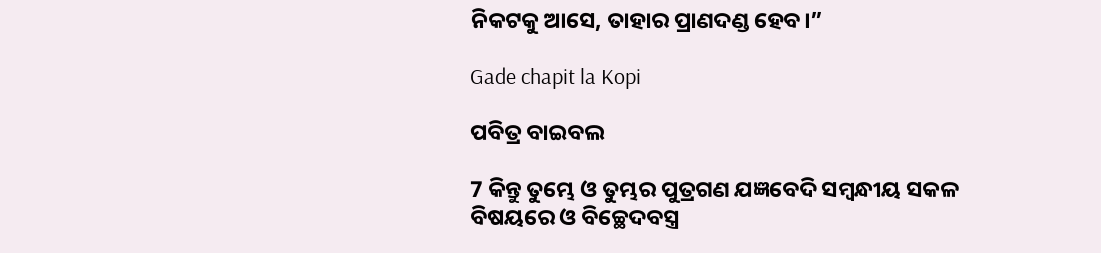ନିକଟକୁ ଆସେ, ତାହାର ପ୍ରାଣଦଣ୍ଡ ହେବ।”

Gade chapit la Kopi

ପବିତ୍ର ବାଇବଲ

7 କିନ୍ତୁ ତୁମ୍ଭେ ଓ ତୁମ୍ଭର ପୁତ୍ରଗଣ ଯଜ୍ଞବେଦି ସମ୍ବନ୍ଧୀୟ ସକଳ ବିଷୟରେ ଓ ବିଚ୍ଛେଦବସ୍ତ୍ର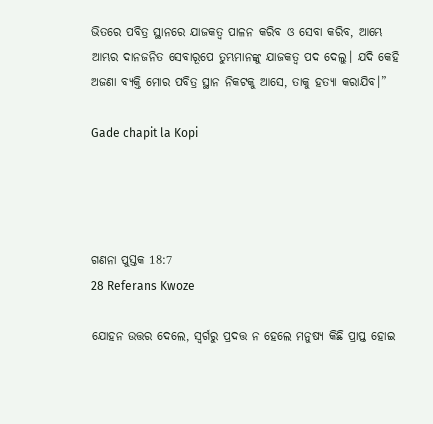ଭିତରେ ପବିତ୍ର ସ୍ଥାନରେ ଯାଜକତ୍ୱ ପାଳନ କରିବ ଓ ସେବା କରିବ, ଆମ୍ଭେ ଆମ୍ଭର ଦାନଜନିତ ସେବାରୂପେ ତୁମ୍ଭମାନଙ୍କୁ ଯାଜକତ୍ୱ ପଦ ଦେଲୁ। ଯଦି କେହି ଅଜଣା ବ୍ୟକ୍ତି ମୋର ପବିତ୍ର ସ୍ଥାନ ନିକଟକୁ ଆସେ, ତାକୁ ହତ୍ୟା କରାଯିବ।”

Gade chapit la Kopi




ଗଣନା ପୁସ୍ତକ 18:7
28 Referans Kwoze

ଯୋହନ ଉତ୍ତର ଦେଲେ, ସ୍ଵର୍ଗରୁ ପ୍ରଦତ୍ତ ନ ହେଲେ ମନୁଷ୍ୟ କିଛି ପ୍ରାପ୍ତ ହୋଇ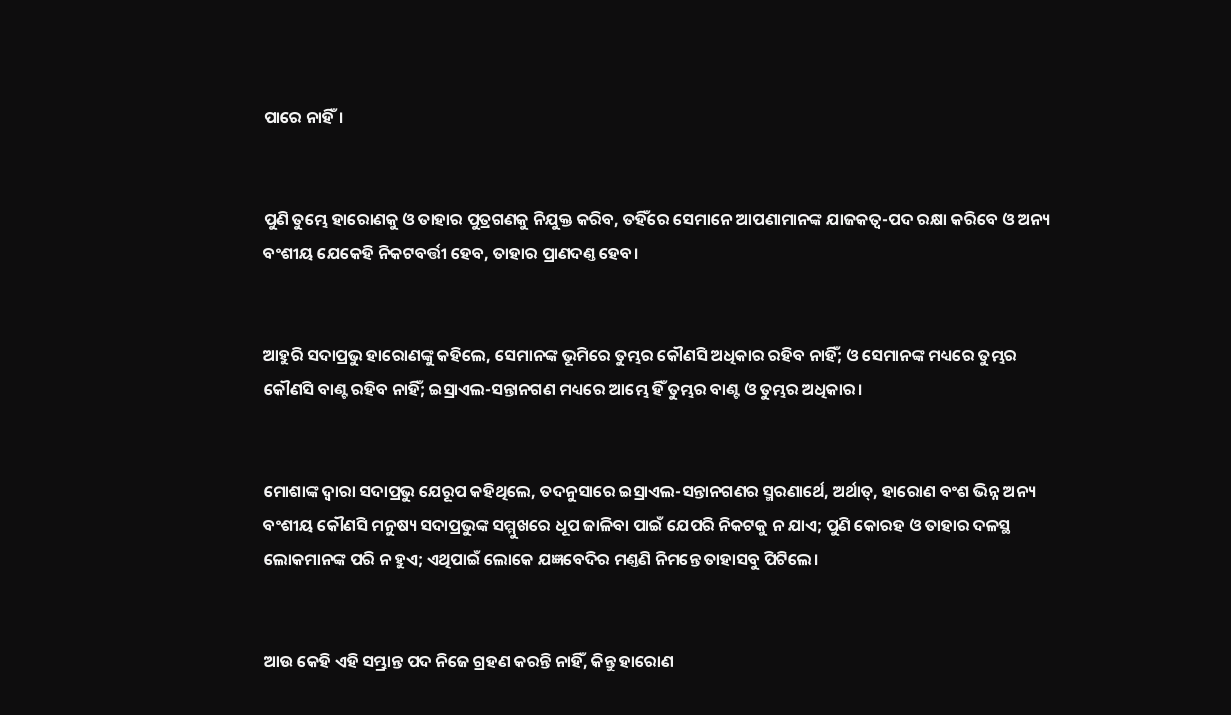ପାରେ ନାହିଁ।


ପୁଣି ତୁମ୍ଭେ ହାରୋଣକୁ ଓ ତାହାର ପୁତ୍ରଗଣକୁ ନିଯୁକ୍ତ କରିବ, ତହିଁରେ ସେମାନେ ଆପଣାମାନଙ୍କ ଯାଜକତ୍ଵ-ପଦ ରକ୍ଷା କରିବେ ଓ ଅନ୍ୟ ବଂଶୀୟ ଯେକେହି ନିକଟବର୍ତ୍ତୀ ହେବ, ତାହାର ପ୍ରାଣଦଣ୍ତ ହେବ।


ଆହୁରି ସଦାପ୍ରଭୁ ହାରୋଣଙ୍କୁ କହିଲେ, ସେମାନଙ୍କ ଭୂମିରେ ତୁମ୍ଭର କୌଣସି ଅଧିକାର ରହିବ ନାହିଁ; ଓ ସେମାନଙ୍କ ମଧ୍ୟରେ ତୁମ୍ଭର କୌଣସି ବାଣ୍ଟ ରହିବ ନାହିଁ; ଇସ୍ରାଏଲ-ସନ୍ତାନଗଣ ମଧ୍ୟରେ ଆମ୍ଭେ ହିଁ ତୁମ୍ଭର ବାଣ୍ଟ ଓ ତୁମ୍ଭର ଅଧିକାର।


ମୋଶାଙ୍କ ଦ୍ଵାରା ସଦାପ୍ରଭୁ ଯେରୂପ କହିଥିଲେ, ତଦନୁସାରେ ଇସ୍ରାଏଲ-ସନ୍ତାନଗଣର ସ୍ମରଣାର୍ଥେ, ଅର୍ଥାତ୍, ହାରୋଣ ବଂଶ ଭିନ୍ନ ଅନ୍ୟ ବଂଶୀୟ କୌଣସି ମନୁଷ୍ୟ ସଦାପ୍ରଭୁଙ୍କ ସମ୍ମୁଖରେ ଧୂପ ଜାଳିବା ପାଇଁ ଯେପରି ନିକଟକୁ ନ ଯାଏ; ପୁଣି କୋରହ ଓ ତାହାର ଦଳସ୍ଥ ଲୋକମାନଙ୍କ ପରି ନ ହୁଏ; ଏଥିପାଇଁ ଲୋକେ ଯଜ୍ଞବେଦିର ମଣ୍ତଣି ନିମନ୍ତେ ତାହାସବୁ ପିଟିଲେ।


ଆଉ କେହି ଏହି ସମ୍ଭ୍ରାନ୍ତ ପଦ ନିଜେ ଗ୍ରହଣ କରନ୍ତି ନାହିଁ, କିନ୍ତୁ ହାରୋଣ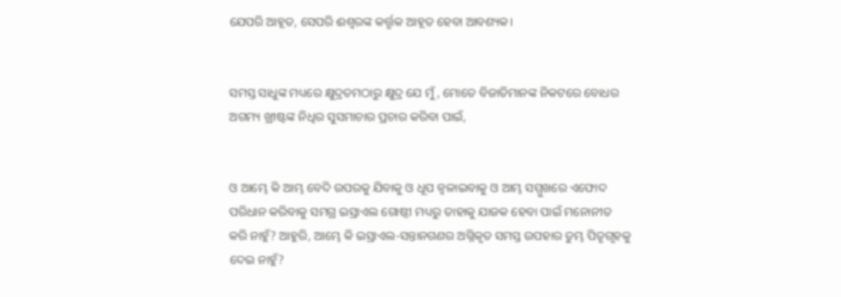ଯେପରି ଆହୂତ, ସେପରି ଈଶ୍ଵରଙ୍କ କର୍ତ୍ତୃକ ଆହୂତ ହେବା ଆବଶ୍ୟକ।


ସମସ୍ତ ସାଧୁଙ୍କ ମଧ୍ୟରେ କ୍ଷୁଦ୍ରତମଠାରୁ କ୍ଷୁଦ୍ର ଯେ ମୁଁ, ମୋତେ ବିଜାତିମାନଙ୍କ ନିକଟରେ ବୋଧର ଅଗମ୍ୟ ଖ୍ରୀଷ୍ଟଙ୍କ ନିଧିର ସୁସମାଚାର ପ୍ରଚାର କରିବା ପାଇଁ,


ଓ ଆମ୍ଭେ କି ଆମ୍ଭ ବେଦି ଉପରକୁ ଯିବାକୁ ଓ ଧୂପ ଜ୍ଵଳାଇବାକୁ ଓ ଆମ୍ଭ ସମ୍ମୁଖରେ ଏଫୋଦ ପରିଧାନ କରିବାକୁ ସମଗ୍ର ଇସ୍ରାଏଲ ଗୋଷ୍ଠୀ ମଧ୍ୟରୁ ତାହାକୁ ଯାଜକ ହେବା ପାଇଁ ମନୋନୀତ କରି ନାହୁଁ? ଆହୁରି, ଆମ୍ଭେ କି ଇସ୍ରାଏଲ-ସନ୍ତାନଗଣର ଅଗ୍ନିକୃତ ସମସ୍ତ ଉପହାର ତୁମ୍ଭ ପିତୃଗୃହକୁ ଦେଇ ନାହୁଁ?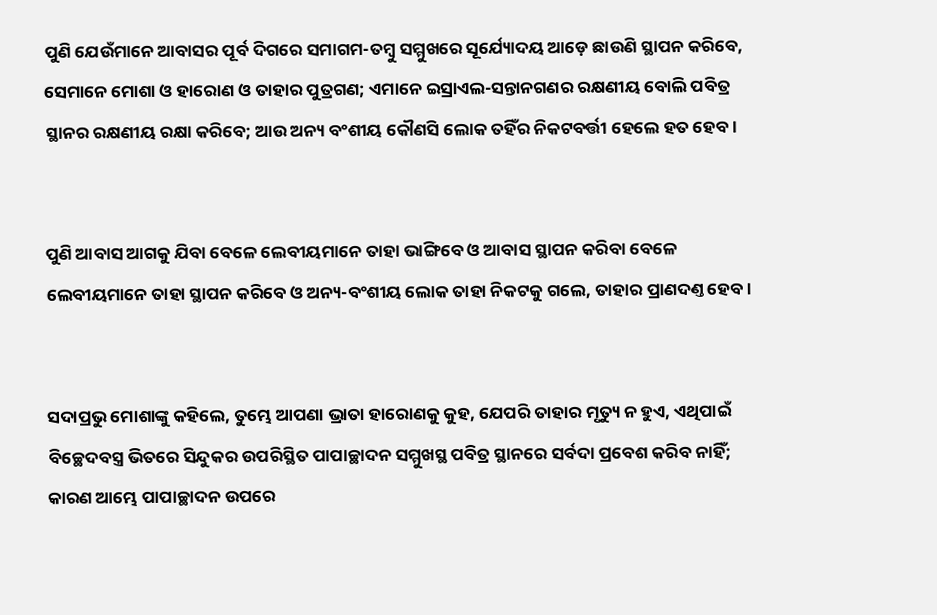ପୁଣି ଯେଉଁମାନେ ଆବାସର ପୂର୍ବ ଦିଗରେ ସମାଗମ-ତମ୍ଵୁ ସମ୍ମୁଖରେ ସୂର୍ଯ୍ୟୋଦୟ ଆଡ଼େ ଛାଉଣି ସ୍ଥାପନ କରିବେ, ସେମାନେ ମୋଶା ଓ ହାରୋଣ ଓ ତାହାର ପୁତ୍ରଗଣ; ଏମାନେ ଇସ୍ରାଏଲ-ସନ୍ତାନଗଣର ରକ୍ଷଣୀୟ ବୋଲି ପବିତ୍ର ସ୍ଥାନର ରକ୍ଷଣୀୟ ରକ୍ଷା କରିବେ; ଆଉ ଅନ୍ୟ ବଂଶୀୟ କୌଣସି ଲୋକ ତହିଁର ନିକଟବର୍ତ୍ତୀ ହେଲେ ହତ ହେବ।


ପୁଣି ଆବାସ ଆଗକୁ ଯିବା ବେଳେ ଲେବୀୟମାନେ ତାହା ଭାଙ୍ଗିବେ ଓ ଆବାସ ସ୍ଥାପନ କରିବା ବେଳେ ଲେବୀୟମାନେ ତାହା ସ୍ଥାପନ କରିବେ ଓ ଅନ୍ୟ-ବଂଶୀୟ ଲୋକ ତାହା ନିକଟକୁ ଗଲେ, ତାହାର ପ୍ରାଣଦଣ୍ତ ହେବ।


ସଦାପ୍ରଭୁ ମୋଶାଙ୍କୁ କହିଲେ, ତୁମ୍ଭେ ଆପଣା ଭ୍ରାତା ହାରୋଣକୁ କୁହ, ଯେପରି ତାହାର ମୃତ୍ୟୁ ନ ହୁଏ, ଏଥିପାଇଁ ବିଚ୍ଛେଦବସ୍ତ୍ର ଭିତରେ ସିନ୍ଦୁକର ଉପରିସ୍ଥିତ ପାପାଚ୍ଛାଦନ ସମ୍ମୁଖସ୍ଥ ପବିତ୍ର ସ୍ଥାନରେ ସର୍ବଦା ପ୍ରବେଶ କରିବ ନାହିଁ; କାରଣ ଆମ୍ଭେ ପାପାଚ୍ଛାଦନ ଉପରେ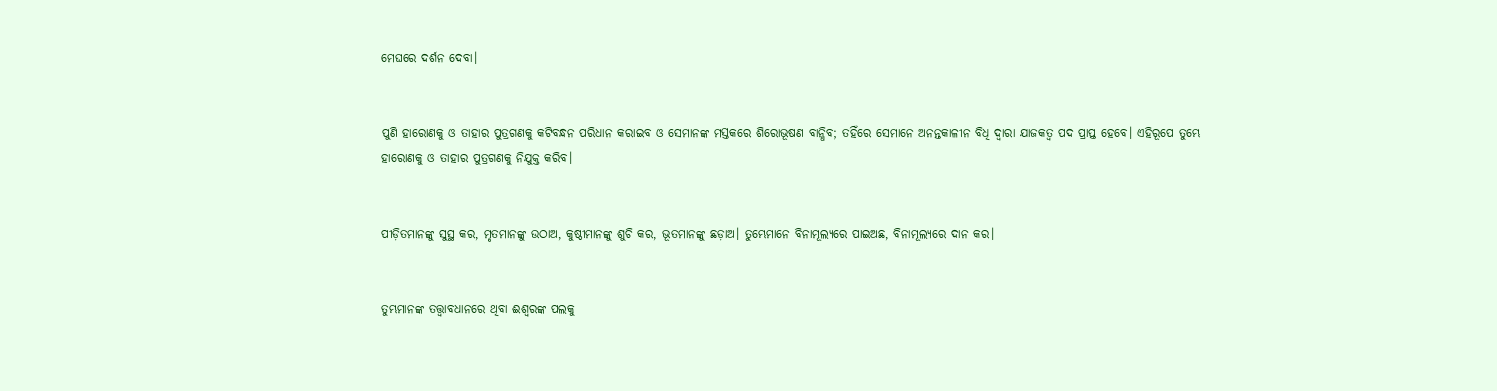ମେଘରେ ଦର୍ଶନ ଦେବା।


ପୁଣି ହାରୋଣକୁ ଓ ତାହାର ପୁତ୍ରଗଣକୁ କଟିବନ୍ଧନ ପରିଧାନ କରାଇବ ଓ ସେମାନଙ୍କ ମସ୍ତକରେ ଶିରୋଭୂଷଣ ବାନ୍ଧିବ; ତହିଁରେ ସେମାନେ ଅନନ୍ତକାଳୀନ ବିଧି ଦ୍ଵାରା ଯାଜକତ୍ଵ ପଦ ପ୍ରାପ୍ତ ହେବେ। ଏହିରୂପେ ତୁମ୍ଭେ ହାରୋଣକୁ ଓ ତାହାର ପୁତ୍ରଗଣକୁ ନିଯୁକ୍ତ କରିବ।


ପୀଡ଼ିତମାନଙ୍କୁ ସୁସ୍ଥ କର, ମୃତମାନଙ୍କୁ ଉଠାଅ, କୁଷ୍ଠୀମାନଙ୍କୁ ଶୁଚି କର, ଭୂତମାନଙ୍କୁ ଛଡ଼ାଅ। ତୁମ୍ଭେମାନେ ବିନାମୂଲ୍ୟରେ ପାଇଅଛ, ବିନାମୂଲ୍ୟରେ ଦାନ କର।


ତୁମ୍ଭମାନଙ୍କ ତତ୍ତ୍ଵାବଧାନରେ ଥିବା ଈଶ୍ଵରଙ୍କ ପଲକୁ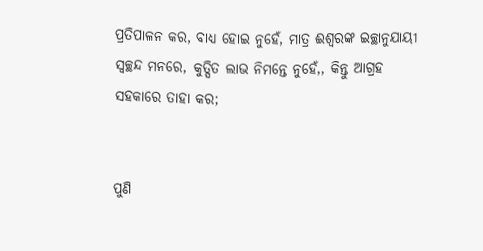ପ୍ରତିପାଳନ କର, ବାଧ୍ୟ ହୋଇ ନୁହେଁ, ମାତ୍ର ଈଶ୍ଵରଙ୍କ ଇଚ୍ଛାନୁଯାୟୀ ସ୍ଵଚ୍ଛନ୍ଦ ମନରେ, କୁତ୍ସିତ ଲାଭ ନିମନ୍ତେ ନୁହେଁ,, କିନ୍ତୁ ଆଗ୍ରହ ସହକାରେ ତାହା କର;


ପୁଣି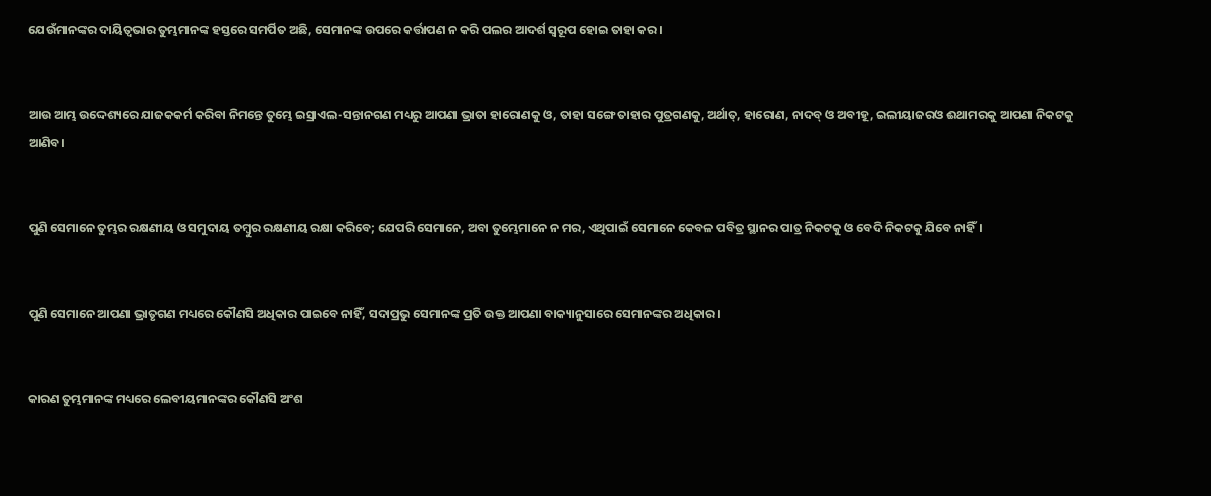ଯେଉଁମାନଙ୍କର ଦାୟିତ୍ଵଭାର ତୁମ୍ଭମାନଙ୍କ ହସ୍ତରେ ସମର୍ପିତ ଅଛି, ସେମାନଙ୍କ ଉପରେ କର୍ତ୍ତାପଣ ନ କରି ପଲର ଆଦର୍ଶ ସ୍ଵରୂପ ହୋଇ ତାହା କର।


ଆଉ ଆମ୍ଭ ଉଦ୍ଦେଶ୍ୟରେ ଯାଜକକର୍ମ କରିବା ନିମନ୍ତେ ତୁମ୍ଭେ ଇସ୍ରାଏଲ-ସନ୍ତାନଗଣ ମଧ୍ୟରୁ ଆପଣା ଭ୍ରାତା ହାରୋଣକୁ ଓ, ତାହା ସଙ୍ଗେ ତାହାର ପୁତ୍ରଗଣକୁ, ଅର୍ଥାତ୍, ହାରୋଣ, ନାଦବ୍ ଓ ଅବୀହୂ, ଇଲୀୟାଜରଓ ଈଥାମରକୁ ଆପଣା ନିକଟକୁ ଆଣିବ।


ପୁଣି ସେମାନେ ତୁମ୍ଭର ରକ୍ଷଣୀୟ ଓ ସମୁଦାୟ ତମ୍ଵୁର ରକ୍ଷଣୀୟ ରକ୍ଷା କରିବେ; ଯେପରି ସେମାନେ, ଅବା ତୁମ୍ଭେମାନେ ନ ମର, ଏଥିପାଇଁ ସେମାନେ କେବଳ ପବିତ୍ର ସ୍ଥାନର ପାତ୍ର ନିକଟକୁ ଓ ବେଦି ନିକଟକୁ ଯିବେ ନାହିଁ।


ପୁଣି ସେମାନେ ଆପଣା ଭ୍ରାତୃଗଣ ମଧ୍ୟରେ କୌଣସି ଅଧିକାର ପାଇବେ ନାହିଁ, ସଦାପ୍ରଭୁ ସେମାନଙ୍କ ପ୍ରତି ଉକ୍ତ ଆପଣା ବାକ୍ୟାନୁସାରେ ସେମାନଙ୍କର ଅଧିକାର।


କାରଣ ତୁମ୍ଭମାନଙ୍କ ମଧ୍ୟରେ ଲେବୀୟମାନଙ୍କର କୌଣସି ଅଂଶ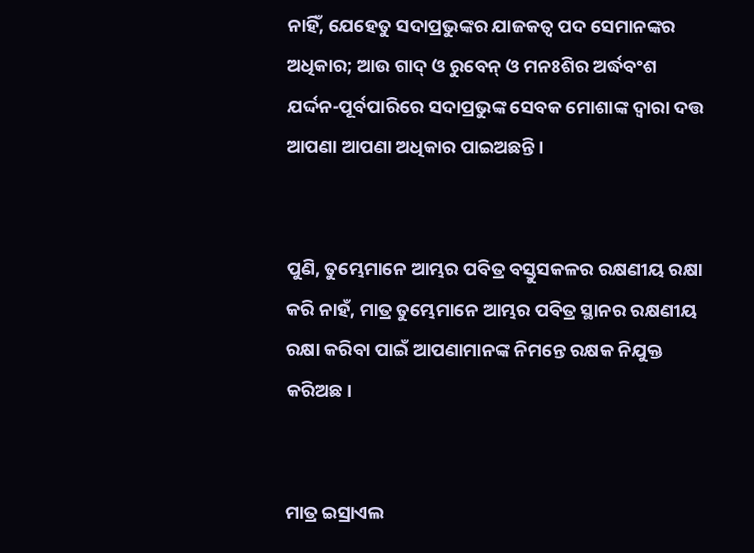ନାହିଁ, ଯେହେତୁ ସଦାପ୍ରଭୁଙ୍କର ଯାଜକତ୍ଵ ପଦ ସେମାନଙ୍କର ଅଧିକାର; ଆଉ ଗାଦ୍ ଓ ରୁବେନ୍ ଓ ମନଃଶିର ଅର୍ଦ୍ଧବଂଶ ଯର୍ଦ୍ଦନ-ପୂର୍ବପାରିରେ ସଦାପ୍ରଭୁଙ୍କ ସେବକ ମୋଶାଙ୍କ ଦ୍ଵାରା ଦତ୍ତ ଆପଣା ଆପଣା ଅଧିକାର ପାଇଅଛନ୍ତି।


ପୁଣି, ତୁମ୍ଭେମାନେ ଆମ୍ଭର ପବିତ୍ର ବସ୍ତୁସକଳର ରକ୍ଷଣୀୟ ରକ୍ଷା କରି ନାହଁ, ମାତ୍ର ତୁମ୍ଭେମାନେ ଆମ୍ଭର ପବିତ୍ର ସ୍ଥାନର ରକ୍ଷଣୀୟ ରକ୍ଷା କରିବା ପାଇଁ ଆପଣାମାନଙ୍କ ନିମନ୍ତେ ରକ୍ଷକ ନିଯୁକ୍ତ କରିଅଛ।


ମାତ୍ର ଇସ୍ରାଏଲ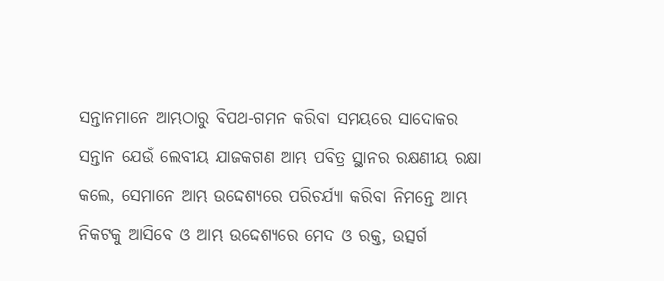ସନ୍ତାନମାନେ ଆମ୍ଭଠାରୁ ବିପଥ-ଗମନ କରିବା ସମୟରେ ସାଦୋକର ସନ୍ତାନ ଯେଉଁ ଲେବୀୟ ଯାଜକଗଣ ଆମ୍ଭ ପବିତ୍ର ସ୍ଥାନର ରକ୍ଷଣୀୟ ରକ୍ଷା କଲେ, ସେମାନେ ଆମ୍ଭ ଉଦ୍ଦେଶ୍ୟରେ ପରିଚର୍ଯ୍ୟା କରିବା ନିମନ୍ତେ ଆମ୍ଭ ନିକଟକୁ ଆସିବେ ଓ ଆମ୍ଭ ଉଦ୍ଦେଶ୍ୟରେ ମେଦ ଓ ରକ୍ତ, ଉତ୍ସର୍ଗ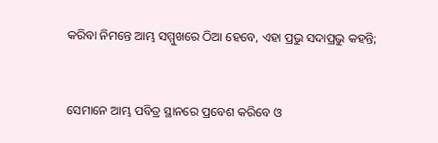କରିବା ନିମନ୍ତେ ଆମ୍ଭ ସମ୍ମୁଖରେ ଠିଆ ହେବେ, ଏହା ପ୍ରଭୁ ସଦାପ୍ରଭୁ କହନ୍ତି;


ସେମାନେ ଆମ୍ଭ ପବିତ୍ର ସ୍ଥାନରେ ପ୍ରବେଶ କରିବେ ଓ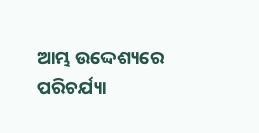ଆମ୍ଭ ଉଦ୍ଦେଶ୍ୟରେ ପରିଚର୍ଯ୍ୟା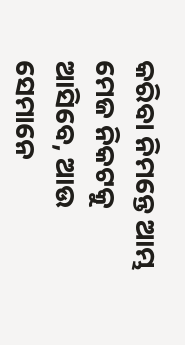କରିବା ନିମନ୍ତେ ଆମ୍ଭ ମେଜ ନିକଟକୁ ଆସିବେ, ଆଉ ସେମାନେ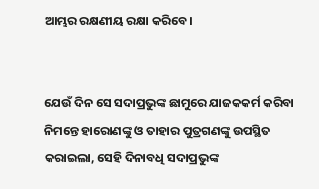ଆମ୍ଭର ରକ୍ଷଣୀୟ ରକ୍ଷା କରିବେ।


ଯେଉଁ ଦିନ ସେ ସଦାପ୍ରଭୁଙ୍କ ଛାମୁରେ ଯାଜକକର୍ମ କରିବା ନିମନ୍ତେ ହାରୋଣଙ୍କୁ ଓ ତାହାର ପୁତ୍ରଗଣଙ୍କୁ ଉପସ୍ଥିତ କରାଇଲା, ସେହି ଦିନାବଧି ସଦାପ୍ରଭୁଙ୍କ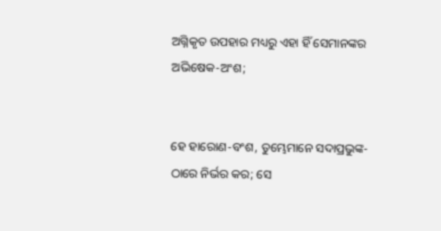ଅଗ୍ନିକୃତ ଉପହାର ମଧ୍ୟରୁ ଏହା ହିଁ ସେମାନଙ୍କର ଅଭିଷେକ-ଅଂଶ;


ହେ ହାରୋଣ-ବଂଶ, ତୁମ୍ଭେମାନେ ସଦାପ୍ରଭୁଙ୍କ-ଠାରେ ନିର୍ଭର କର; ସେ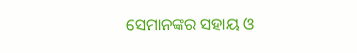ସେମାନଙ୍କର ସହାୟ ଓ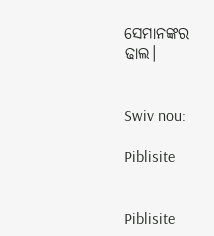ସେମାନଙ୍କର ଢାଲ।


Swiv nou:

Piblisite


Piblisite